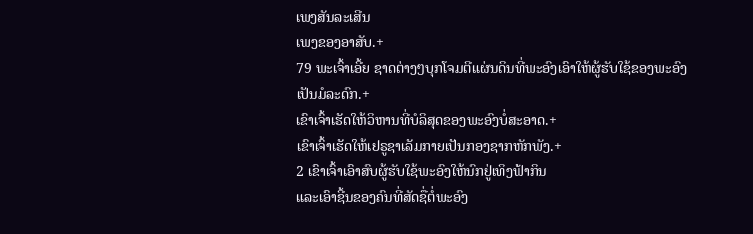ເພງສັນລະເສີນ
ເພງຂອງອາສັບ.+
79 ພະເຈົ້າເອີ້ຍ ຊາດຕ່າງໆບຸກໂຈມຕີແຜ່ນດິນທີ່ພະອົງເອົາໃຫ້ຜູ້ຮັບໃຊ້ຂອງພະອົງເປັນມໍລະດົກ.+
ເຂົາເຈົ້າເຮັດໃຫ້ວິຫານທີ່ບໍລິສຸດຂອງພະອົງບໍ່ສະອາດ.+
ເຂົາເຈົ້າເຮັດໃຫ້ເຢຣູຊາເລັມກາຍເປັນກອງຊາກຫັກພັງ.+
2 ເຂົາເຈົ້າເອົາສົບຜູ້ຮັບໃຊ້ພະອົງໃຫ້ນົກຢູ່ເທິງຟ້າກິນ
ແລະເອົາຊີ້ນຂອງຄົນທີ່ສັດຊື່ຕໍ່ພະອົງ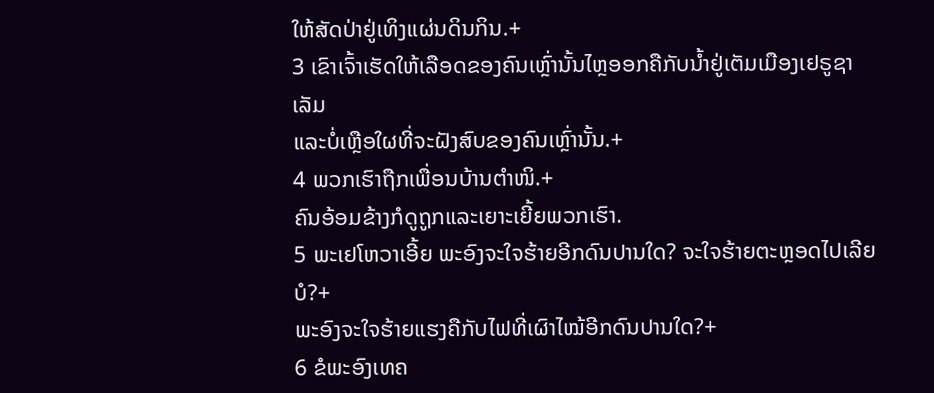ໃຫ້ສັດປ່າຢູ່ເທິງແຜ່ນດິນກິນ.+
3 ເຂົາເຈົ້າເຮັດໃຫ້ເລືອດຂອງຄົນເຫຼົ່ານັ້ນໄຫຼອອກຄືກັບນ້ຳຢູ່ເຕັມເມືອງເຢຣູຊາເລັມ
ແລະບໍ່ເຫຼືອໃຜທີ່ຈະຝັງສົບຂອງຄົນເຫຼົ່ານັ້ນ.+
4 ພວກເຮົາຖືກເພື່ອນບ້ານຕຳໜິ.+
ຄົນອ້ອມຂ້າງກໍດູຖູກແລະເຍາະເຍີ້ຍພວກເຮົາ.
5 ພະເຢໂຫວາເອີ້ຍ ພະອົງຈະໃຈຮ້າຍອີກດົນປານໃດ? ຈະໃຈຮ້າຍຕະຫຼອດໄປເລີຍບໍ?+
ພະອົງຈະໃຈຮ້າຍແຮງຄືກັບໄຟທີ່ເຜົາໄໝ້ອີກດົນປານໃດ?+
6 ຂໍພະອົງເທຄ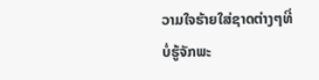ວາມໃຈຮ້າຍໃສ່ຊາດຕ່າງໆທີ່ບໍ່ຮູ້ຈັກພະ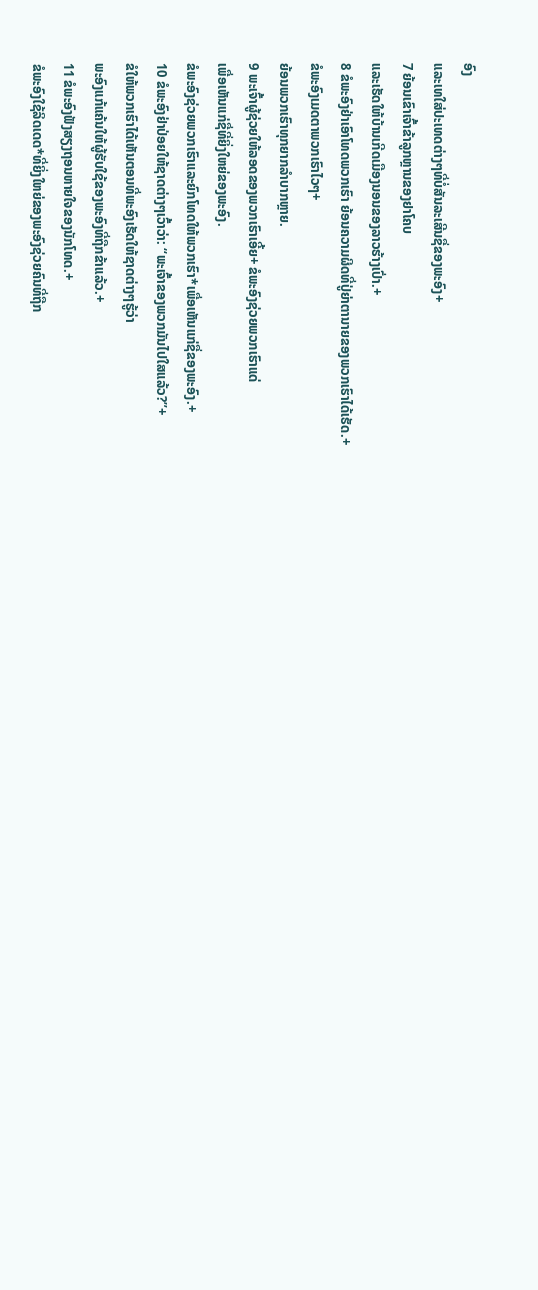ອົງ
ແລະເທໃສ່ປະເທດຕ່າງໆທີ່ບໍ່ສັນລະເສີນຊື່ຂອງພະອົງ+
7 ຍ້ອນເຂົາເຈົ້າຂ້າລູກຫຼານຂອງຢາໂຄບ
ແລະເຮັດໃຫ້ບ້ານເກີດເມືອງນອນຂອງລາວຮ້າງເປົ່າ.+
8 ຂໍພະອົງຢ່າເອົາໂທດພວກເຮົາ ຍ້ອນຄວາມຜິດທີ່ປູ່ຍ່າຕານາຍຂອງພວກເຮົາໄດ້ເຮັດ.+
ຂໍພະອົງເມດຕາພວກເຮົາໄວໆ+
ຍ້ອນພວກເຮົາທຸກຍາກລຳບາກຫຼາຍ.
9 ພະເຈົ້າຜູ້ຊ່ວຍໃຫ້ລອດຂອງພວກເຮົາເອີ້ຍ+ ຂໍພະອົງຊ່ວຍພວກເຮົາແດ່
ເພື່ອເຫັນແກ່ຊື່ທີ່ຍິ່ງໃຫຍ່ຂອງພະອົງ.
ຂໍພະອົງຊ່ວຍພວກເຮົາແລະຍົກໂທດໃຫ້ພວກເຮົາ*ເພື່ອເຫັນແກ່ຊື່ຂອງພະອົງ.+
10 ຂໍພະອົງຢ່າປ່ອຍໃຫ້ຊາດຕ່າງໆເວົ້າວ່າ: “ພະເຈົ້າຂອງພວກມັນໄປໃສແລ້ວ?”+
ຂໍໃຫ້ພວກເຮົາໄດ້ເຫັນຕອນທີ່ພະອົງເຮັດໃຫ້ຊາດຕ່າງໆຮູ້ວ່າ
ພະອົງແກ້ແຄ້ນໃຫ້ຜູ້ຮັບໃຊ້ຂອງພະອົງທີ່ຖືກຂ້າແລ້ວ.+
11 ຂໍພະອົງຟັງສຽງຖອນຫາຍໃຈຂອງນັກໂທດ.+
ຂໍພະອົງໃຊ້ລິດເດດ*ທີ່ຍິ່ງໃຫຍ່ຂອງພະອົງຊ່ວຍຄົນທີ່ຖືກ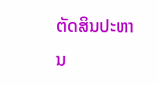ຕັດສິນປະຫານ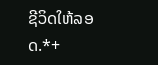ຊີວິດໃຫ້ລອດ.*+